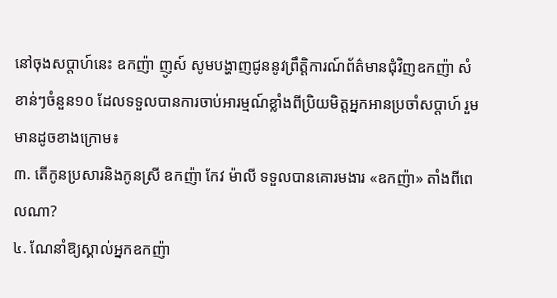នៅចុងសប្តាហ៍នេះ ឧកញ៉ា ញូស៍ សូមបង្ហាញជូននូវព្រឹត្តិការណ៍ព័ត៌មានជុំវិញឧកញ៉ា សំខាន់ៗចំនួន១០ ដែលទទួលបានការចាប់អារម្មណ៍ខ្លាំងពីប្រិយមិត្តអ្នកអានប្រចាំសប្តាហ៍ រួមមានដូចខាងក្រោម៖
៣. តើកូនប្រសារនិងកូនស្រី ឧកញ៉ា កែវ ម៉ាលី ទទួលបានគោរមងារ «ឧកញ៉ា» តាំងពីពេលណា?
៤. ណែនាំឱ្យស្គាល់អ្នកឧកញ៉ា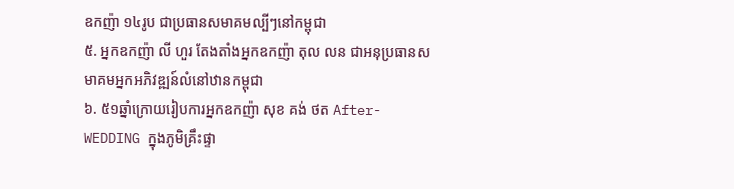ឧកញ៉ា ១៤រូប ជាប្រធានសមាគមល្បីៗនៅកម្ពុជា
៥. អ្នកឧកញ៉ា លី ហួរ តែងតាំងអ្នកឧកញ៉ា តុល លន ជាអនុប្រធានសមាគមអ្នកអភិវឌ្ឍន៍លំនៅឋានកម្ពុជា
៦. ៥១ឆ្នាំក្រោយរៀបការអ្នកឧកញ៉ា សុខ គង់ ថត After-WEDDING ក្នុងភូមិគ្រឹះផ្ទា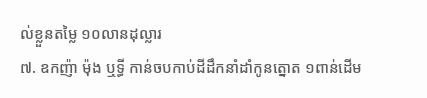ល់ខ្លួនតម្លៃ ១០លានដុល្លារ
៧. ឧកញ៉ា ម៉ុង ឬទ្ធី កាន់ចបកាប់ដីដឹកនាំដាំកូនត្នោត ១ពាន់ដើម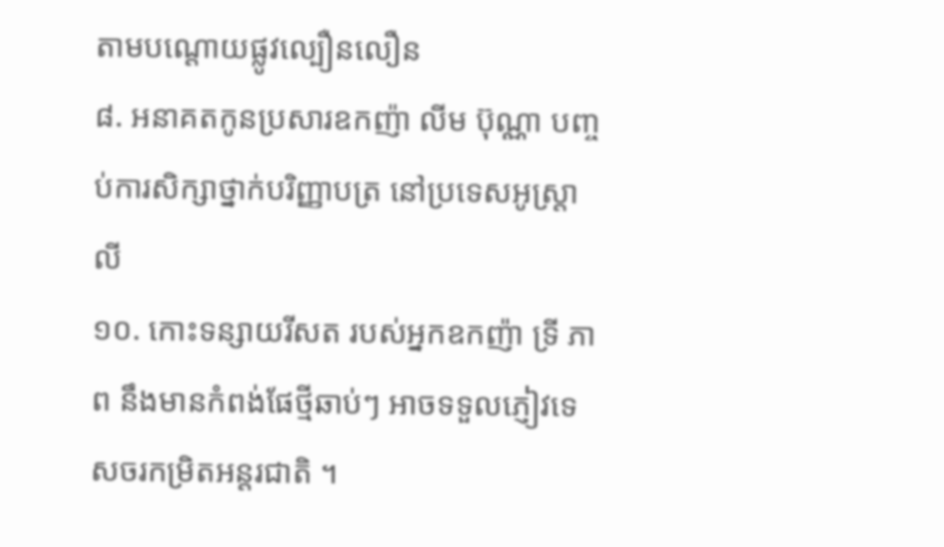តាមបណ្តោយផ្លូវល្បឿនលឿន
៨. អនាគតកូនប្រសារឧកញ៉ា លីម ប៊ុណ្ណា បញ្ចប់ការសិក្សាថ្នាក់បរិញ្ញាបត្រ នៅប្រទេសអូស្ត្រាលី
១០. កោះទន្សាយរីសត របស់អ្នកឧកញ៉ា ទ្រី ភាព នឹងមានកំពង់ផែថ្មីឆាប់ៗ អាចទទួលភ្ញៀវទេសចរកម្រិតអន្តរជាតិ ។